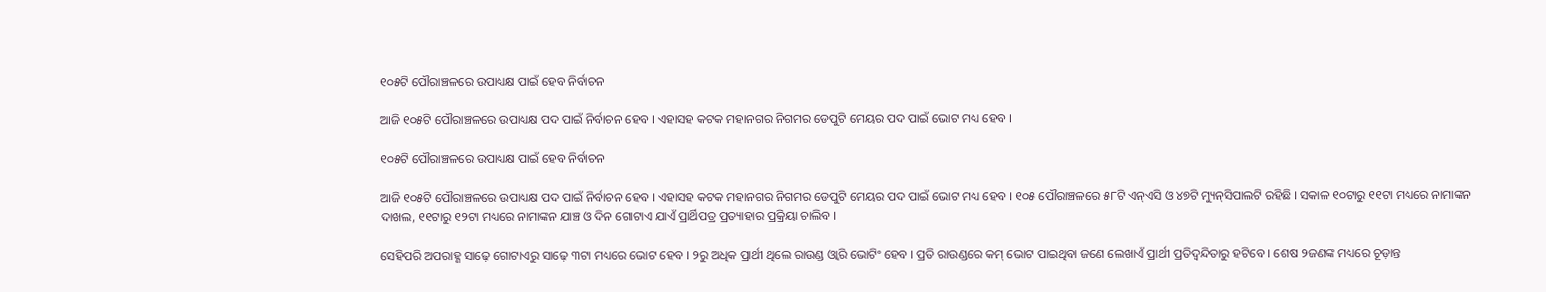୧୦୫ଟି ପୌରାଞ୍ଚଳରେ ଉପାଧ୍ୟକ୍ଷ ପାଇଁ ହେବ ନିର୍ବାଚନ

ଆଜି ୧୦୫ଟି ପୌରାଞ୍ଚଳରେ ଉପାଧ୍ୟକ୍ଷ ପଦ ପାଇଁ ନିର୍ବାଚନ ହେବ । ଏହାସହ କଟକ ମହାନଗର ନିଗମର ଡେପୁଟି ମେୟର ପଦ ପାଇଁ ଭୋଟ ମଧ୍ୟ ହେବ ।

୧୦୫ଟି ପୌରାଞ୍ଚଳରେ ଉପାଧ୍ୟକ୍ଷ ପାଇଁ ହେବ ନିର୍ବାଚନ

ଆଜି ୧୦୫ଟି ପୌରାଞ୍ଚଳରେ ଉପାଧ୍ୟକ୍ଷ ପଦ ପାଇଁ ନିର୍ବାଚନ ହେବ । ଏହାସହ କଟକ ମହାନଗର ନିଗମର ଡେପୁଟି ମେୟର ପଦ ପାଇଁ ଭୋଟ ମଧ୍ୟ ହେବ । ୧୦୫ ପୌରାଞ୍ଚଳରେ ୫୮ଟି ଏନ୍ଏସି ଓ ୪୭ଟି ମ୍ୟୁନ୍‌ସିପାଲଟି ରହିଛି । ସକାଳ ୧୦ଟାରୁ ୧୧ଟା ମଧ୍ୟରେ ନାମାଙ୍କନ ଦାଖଲ, ୧୧ଟାରୁ ୧୨ଟା ମଧ୍ୟରେ ନାମାଙ୍କନ ଯାଞ୍ଚ ଓ ଦିନ ଗୋଟାଏ ଯାଏଁ ପ୍ରାର୍ଥିପତ୍ର ପ୍ରତ୍ୟାହାର ପ୍ରକ୍ରିୟା ଚାଲିବ ।

ସେହିପରି ଅପରାହ୍ଣ ସାଢ଼େ ଗୋଟାଏରୁ ସାଢ଼େ ୩ଟା ମଧ୍ୟରେ ଭୋଟ ହେବ । ୨ରୁ ଅଧିକ ପ୍ରାର୍ଥୀ ଥିଲେ ରାଉଣ୍ଡ ଓ୍ୱାରି ଭୋଟିଂ ହେବ । ପ୍ରତି ରାଉଣ୍ଡରେ କମ୍ ଭୋଟ ପାଇଥିବା ଜଣେ ଲେଖାଏଁ ପ୍ରାର୍ଥୀ ପ୍ରତିଦ୍ୱନ୍ଦିତାରୁ ହଟିବେ । ଶେଷ ୨ଜଣଙ୍କ ମଧ୍ୟରେ ଚୂଡ଼ାନ୍ତ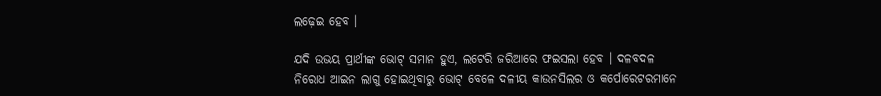ଲଢ଼େଇ ହେବ ।

ଯଦି ଉଭୟ ପ୍ରାର୍ଥୀଙ୍କ ଭୋଟ୍ ସମାନ ହୁଏ, ଲଟେରି ଜରିଆରେ ଫଇସଲା ହେବ । ଦଳବଦଳ ନିରୋଧ ଆଇନ ଲାଗୁ ହୋଇଥିବାରୁ ଭୋଟ୍ ବେଳେ ଦଳୀୟ କାଉନସିଲର ଓ କର୍ପୋରେଟରମାନେ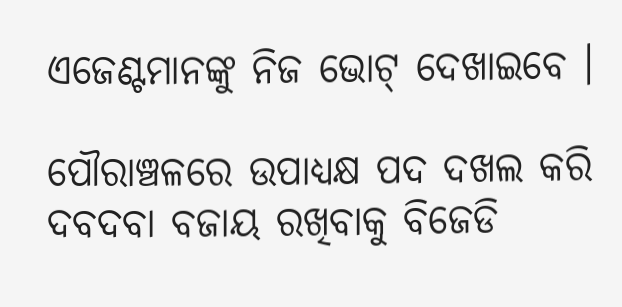ଏଜେଣ୍ଟମାନଙ୍କୁ ନିଜ ଭୋଟ୍ ଦେଖାଇବେ ।

ପୌରାଞ୍ଚଳରେ ଉପାଧ୍ୟକ୍ଷ ପଦ ଦଖଲ କରି ଦବଦବା ବଜାୟ ରଖିବାକୁ ବିଜେଡି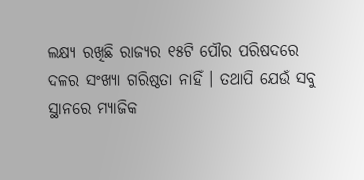ଲକ୍ଷ୍ୟ ରଖିଛି ରାଜ୍ୟର ୧୫ଟି ପୌର ପରିଷଦରେ ଦଳର ସଂଖ୍ୟା ଗରିଷ୍ଠତା ନାହିଁ । ତଥାପି ଯେଉଁ ସବୁ ସ୍ଥାନରେ ମ୍ୟାଜିକ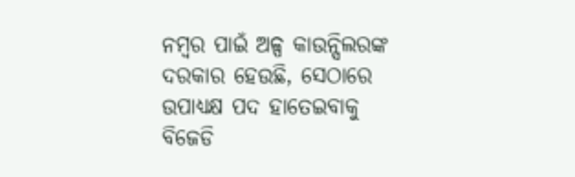ନମ୍ବର ପାଇଁ ଅଳ୍ପ କାଉନ୍ସିଲରଙ୍କ ଦରକାର ହେଉଛି, ସେଠାରେ ଉପାଧ୍ୟକ୍ଷ ପଦ ହାତେଇବାକୁ ବିଜେଡି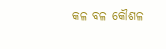କଳ ବଳ କୌଶଳ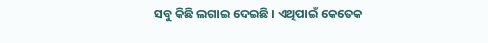ସବୁ କିଛି ଲଗାଇ ଦେଇଛି । ଏଥିପାଇଁ କେତେକ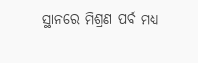ସ୍ଥାନରେ ମିଶ୍ରଣ ପର୍ବ ମଧ୍ୟ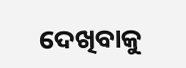ଦେଖିବାକୁ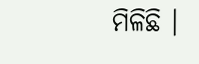ମିଳିଛି ।